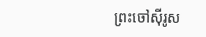ព្រះចៅស៊ីរូស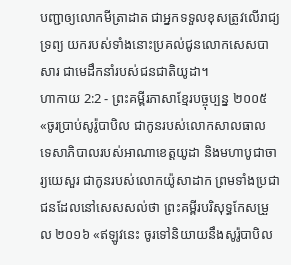បញ្ជាឲ្យលោកមីត្រាដាត ជាអ្នកទទួលខុសត្រូវលើរាជ្យទ្រព្យ យករបស់ទាំងនោះប្រគល់ជូនលោកសេសបាសារ ជាមេដឹកនាំរបស់ជនជាតិយូដា។
ហាកាយ 2:2 - ព្រះគម្ពីរភាសាខ្មែរបច្ចុប្បន្ន ២០០៥ «ចូរប្រាប់សូរ៉ូបាបិល ជាកូនរបស់លោកសាលធាល ទេសាភិបាលរបស់អាណាខេត្តយូដា និងមហាបូជាចារ្យយេសួរ ជាកូនរបស់លោកយ៉ូសាដាក ព្រមទាំងប្រជាជនដែលនៅសេសសល់ថា ព្រះគម្ពីរបរិសុទ្ធកែសម្រួល ២០១៦ «ឥឡូវនេះ ចូរទៅនិយាយនឹងសូរ៉ូបាបិល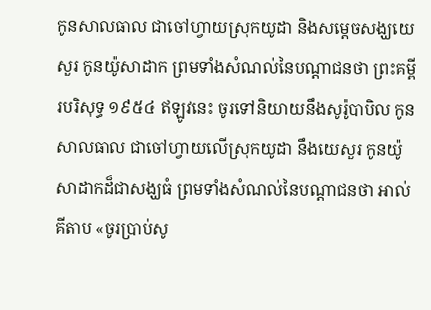កូនសាលធាល ជាចៅហ្វាយស្រុកយូដា និងសម្ដេចសង្ឃយេសួរ កូនយ៉ូសាដាក ព្រមទាំងសំណល់នៃបណ្ដាជនថា ព្រះគម្ពីរបរិសុទ្ធ ១៩៥៤ ឥឡូវនេះ ចូរទៅនិយាយនឹងសូរ៉ូបាបិល កូនសាលធាល ជាចៅហ្វាយលើស្រុកយូដា នឹងយេសួរ កូនយ៉ូសាដាកដ៏ជាសង្ឃធំ ព្រមទាំងសំណល់នៃបណ្តាជនថា អាល់គីតាប «ចូរប្រាប់សូ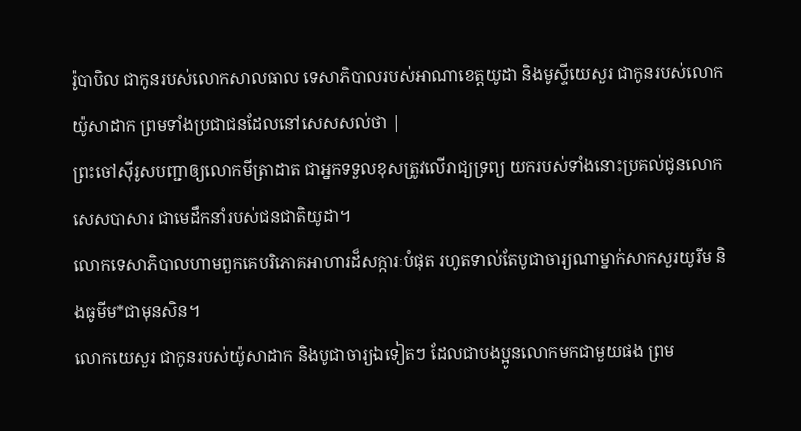រ៉ូបាបិល ជាកូនរបស់លោកសាលធាល ទេសាភិបាលរបស់អាណាខេត្តយូដា និងមូស្ទីយេសួរ ជាកូនរបស់លោកយ៉ូសាដាក ព្រមទាំងប្រជាជនដែលនៅសេសសល់ថា |
ព្រះចៅស៊ីរូសបញ្ជាឲ្យលោកមីត្រាដាត ជាអ្នកទទួលខុសត្រូវលើរាជ្យទ្រព្យ យករបស់ទាំងនោះប្រគល់ជូនលោកសេសបាសារ ជាមេដឹកនាំរបស់ជនជាតិយូដា។
លោកទេសាភិបាលហាមពួកគេបរិភោគអាហារដ៏សក្ការៈបំផុត រហូតទាល់តែបូជាចារ្យណាម្នាក់សាកសួរយូរីម និងធូមីម*ជាមុនសិន។
លោកយេសួរ ជាកូនរបស់យ៉ូសាដាក និងបូជាចារ្យឯទៀតៗ ដែលជាបងប្អូនលោកមកជាមួយផង ព្រម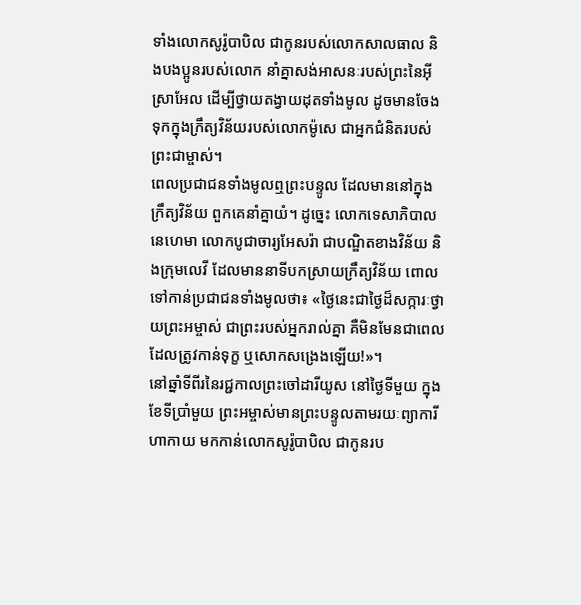ទាំងលោកសូរ៉ូបាបិល ជាកូនរបស់លោកសាលធាល និងបងប្អូនរបស់លោក នាំគ្នាសង់អាសនៈរបស់ព្រះនៃអ៊ីស្រាអែល ដើម្បីថ្វាយតង្វាយដុតទាំងមូល ដូចមានចែងទុកក្នុងក្រឹត្យវិន័យរបស់លោកម៉ូសេ ជាអ្នកជំនិតរបស់ព្រះជាម្ចាស់។
ពេលប្រជាជនទាំងមូលឮព្រះបន្ទូល ដែលមាននៅក្នុងក្រឹត្យវិន័យ ពួកគេនាំគ្នាយំ។ ដូច្នេះ លោកទេសាភិបាលនេហេមា លោកបូជាចារ្យអែសរ៉ា ជាបណ្ឌិតខាងវិន័យ និងក្រុមលេវី ដែលមាននាទីបកស្រាយក្រឹត្យវិន័យ ពោលទៅកាន់ប្រជាជនទាំងមូលថា៖ «ថ្ងៃនេះជាថ្ងៃដ៏សក្ការៈថ្វាយព្រះអម្ចាស់ ជាព្រះរបស់អ្នករាល់គ្នា គឺមិនមែនជាពេលដែលត្រូវកាន់ទុក្ខ ឬសោកសង្រេងឡើយ!»។
នៅឆ្នាំទីពីរនៃរជ្ជកាលព្រះចៅដារីយូស នៅថ្ងៃទីមួយ ក្នុងខែទីប្រាំមួយ ព្រះអម្ចាស់មានព្រះបន្ទូលតាមរយៈព្យាការីហាកាយ មកកាន់លោកសូរ៉ូបាបិល ជាកូនរប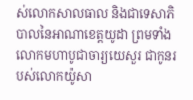ស់លោកសាលធាល និងជាទេសាភិបាលនៃអាណាខេត្តយូដា ព្រមទាំងលោកមហាបូជាចារ្យយេសួរ ជាកូនរបស់លោកយ៉ូសា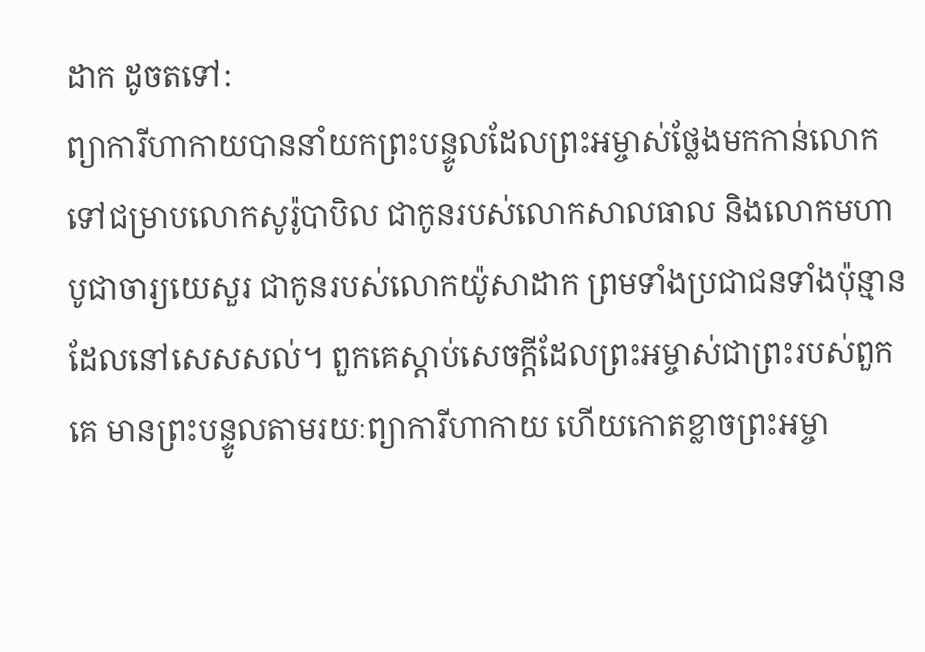ដាក ដូចតទៅ:
ព្យាការីហាកាយបាននាំយកព្រះបន្ទូលដែលព្រះអម្ចាស់ថ្លែងមកកាន់លោក ទៅជម្រាបលោកសូរ៉ូបាបិល ជាកូនរបស់លោកសាលធាល និងលោកមហាបូជាចារ្យយេសួរ ជាកូនរបស់លោកយ៉ូសាដាក ព្រមទាំងប្រជាជនទាំងប៉ុន្មានដែលនៅសេសសល់។ ពួកគេស្ដាប់សេចក្ដីដែលព្រះអម្ចាស់ជាព្រះរបស់ពួកគេ មានព្រះបន្ទូលតាមរយៈព្យាការីហាកាយ ហើយកោតខ្លាចព្រះអម្ចា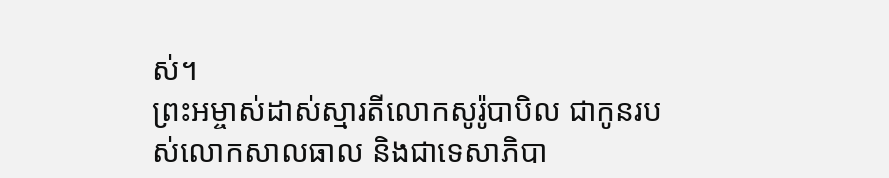ស់។
ព្រះអម្ចាស់ដាស់ស្មារតីលោកសូរ៉ូបាបិល ជាកូនរបស់លោកសាលធាល និងជាទេសាភិបា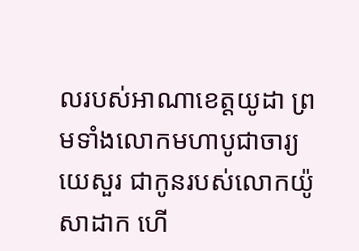លរបស់អាណាខេត្តយូដា ព្រមទាំងលោកមហាបូជាចារ្យយេសួរ ជាកូនរបស់លោកយ៉ូសាដាក ហើ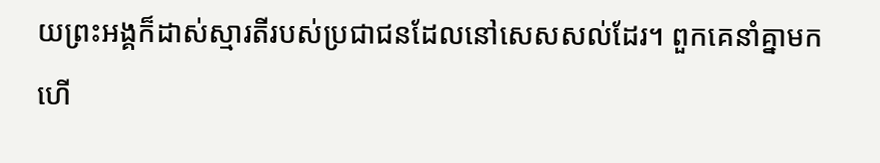យព្រះអង្គក៏ដាស់ស្មារតីរបស់ប្រជាជនដែលនៅសេសសល់ដែរ។ ពួកគេនាំគ្នាមក ហើ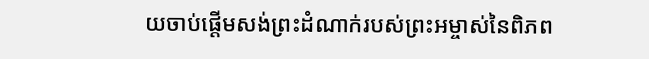យចាប់ផ្ដើមសង់ព្រះដំណាក់របស់ព្រះអម្ចាស់នៃពិភព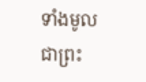ទាំងមូល ជាព្រះ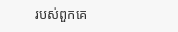របស់ពួកគេ